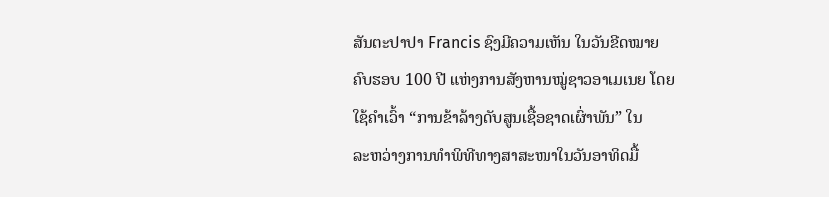ສັນຕະປາປາ Francis ຊົງມີຄວາມເຫັນ ໃນວັນຂີດໝາຍ
ຄົບຮອບ 100 ປີ ແຫ່ງການສັງຫານໝູ່ຊາວອາເມເນຍ ໂດຍ
ໃຊ້ຄຳເວົ້າ “ການຂ້າລ້າງດັບສູນເຊື້ອຊາດເຜົ່າພັນ” ໃນ
ລະຫວ່າງການທຳພິທີທາງສາສະໜາໃນວັນອາທິດມື້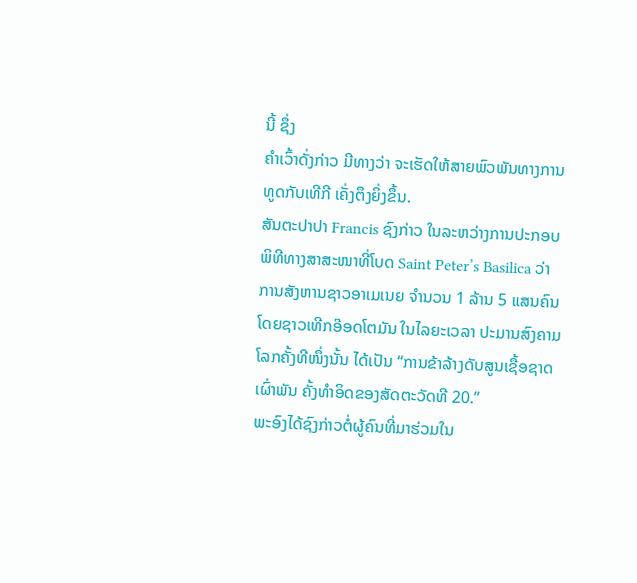ນີ້ ຊຶ່ງ
ຄຳເວົ້າດັ່ງກ່າວ ມີທາງວ່າ ຈະເຮັດໃຫ້ສາຍພົວພັນທາງການ
ທູດກັບເທີກີ ເຄັ່ງຕຶງຍິ່ງຂຶ້ນ.
ສັນຕະປາປາ Francis ຊົງກ່າວ ໃນລະຫວ່າງການປະກອບ
ພິທີທາງສາສະໜາທີ່ໂບດ Saint Peter’s Basilica ວ່າ
ການສັງຫານຊາວອາເມເນຍ ຈຳນວນ 1 ລ້ານ 5 ແສນຄົນ
ໂດຍຊາວເທີກອ໊ອດໂຕມັນ ໃນໄລຍະເວລາ ປະມານສົງຄາມ
ໂລກຄັ້ງທີໜຶ່ງນັ້ນ ໄດ້ເປັນ “ການຂ້າລ້າງດັບສູນເຊື້ອຊາດເຜົ່າພັນ ຄັ້ງທຳອິດຂອງສັດຕະວັດທີ 20.”
ພະອົງໄດ້ຊົງກ່າວຕໍ່ຜູ້ຄົນທີ່ມາຮ່ວມໃນ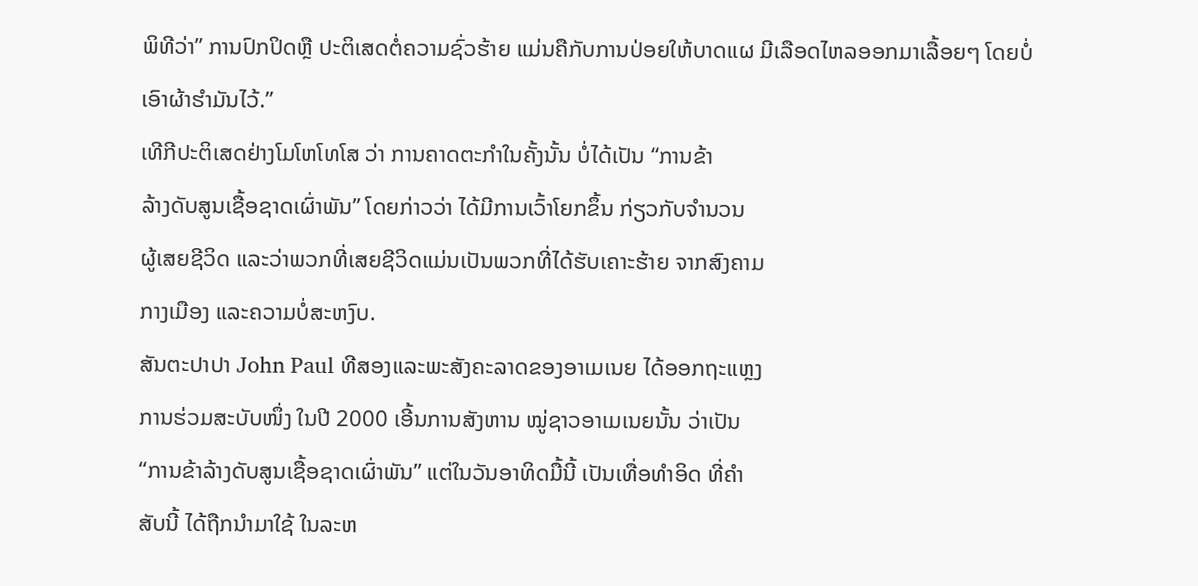ພິທີວ່າ” ການປົກປິດຫຼື ປະຕິເສດຕໍ່ຄວາມຊົ່ວຮ້າຍ ແມ່ນຄືກັບການປ່ອຍໃຫ້ບາດແຜ ມີເລືອດໄຫລອອກມາເລື້ອຍໆ ໂດຍບໍ່
ເອົາຜ້າຮຳມັນໄວ້.”
ເທີກີປະຕິເສດຢ່າງໂມໂຫໂທໂສ ວ່າ ການຄາດຕະກຳໃນຄັ້ງນັ້ນ ບໍ່ໄດ້ເປັນ “ການຂ້າ
ລ້າງດັບສູນເຊື້ອຊາດເຜົ່າພັນ” ໂດຍກ່າວວ່າ ໄດ້ມີການເວົ້າໂຍກຂຶ້ນ ກ່ຽວກັບຈຳນວນ
ຜູ້ເສຍຊີວິດ ແລະວ່າພວກທີ່ເສຍຊີວິດແມ່ນເປັນພວກທີ່ໄດ້ຮັບເຄາະຮ້າຍ ຈາກສົງຄາມ
ກາງເມືອງ ແລະຄວາມບໍ່ສະຫງົບ.
ສັນຕະປາປາ John Paul ທີສອງແລະພະສັງຄະລາດຂອງອາເມເນຍ ໄດ້ອອກຖະແຫຼງ
ການຮ່ວມສະບັບໜຶ່ງ ໃນປີ 2000 ເອີ້ນການສັງຫານ ໝູ່ຊາວອາເມເນຍນັ້ນ ວ່າເປັນ
“ການຂ້າລ້າງດັບສູນເຊື້ອຊາດເຜົ່າພັນ” ແຕ່ໃນວັນອາທິດມື້ນີ້ ເປັນເທື່ອທຳອິດ ທີ່ຄຳ
ສັບນີ້ ໄດ້ຖືກນຳມາໃຊ້ ໃນລະຫ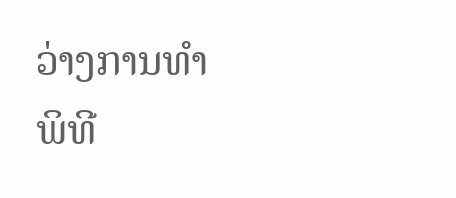ວ່າງການທຳພິທີ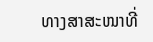ທາງສາສະໜາທີ່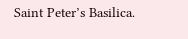Saint Peter’s Basilica.